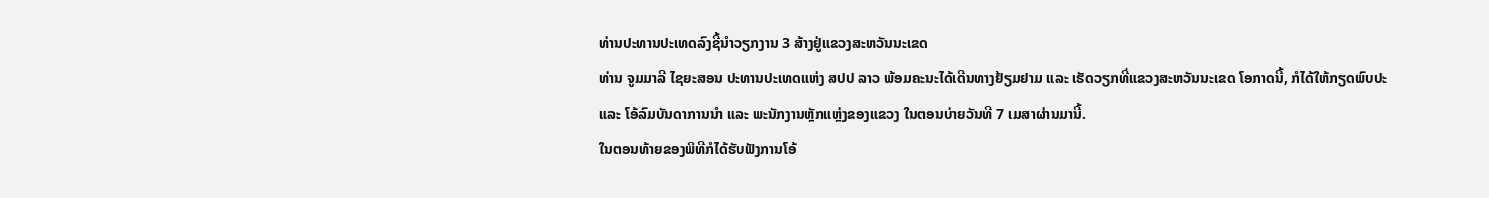ທ່ານປະທານປະເທດລົງຊີ້ນຳວຽກງານ 3 ສ້າງຢູ່ແຂວງສະຫວັນນະເຂດ
ທ່ານ ຈູມມາລີ ໄຊຍະສອນ ປະທານປະເທດແຫ່ງ ສປປ ລາວ ພ້ອມຄະນະໄດ້ເດີນທາງຢ້ຽມຢາມ ແລະ ເຮັດວຽກທີ່ແຂວງສະຫວັນນະເຂດ ໂອກາດນີ້, ກໍໄດ້ໃຫ້ກຽດພົບປະ ແລະ ໂອ້ລົມບັນດາການນຳ ແລະ ພະນັກງານຫຼັກແຫຼ່ງຂອງແຂວງ ໃນຕອນບ່າຍວັນທີ 7 ເມສາຜ່ານມານີ້.
ໃນຕອນທ້າຍຂອງພິທີກໍໄດ້ຮັບຟັງການໂອ້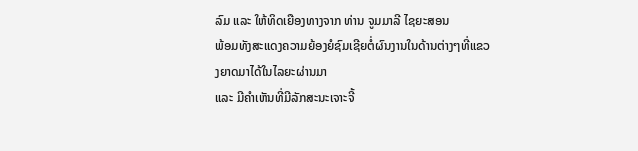ລົມ ແລະ ໃຫ້ທິດເຍືອງທາງຈາກ ທ່ານ ຈູມມາລີ ໄຊຍະສອນ
ພ້ອມທັງສະແດງຄວາມຍ້ອງຍໍຊົມເຊີຍຕໍ່ຜົນງານໃນດ້ານຕ່າງໆທີ່ແຂວງຍາດມາໄດ້ໃນໄລຍະຜ່ານມາ
ແລະ ມີຄຳເຫັນທີ່ມີລັກສະນະເຈາະຈີ້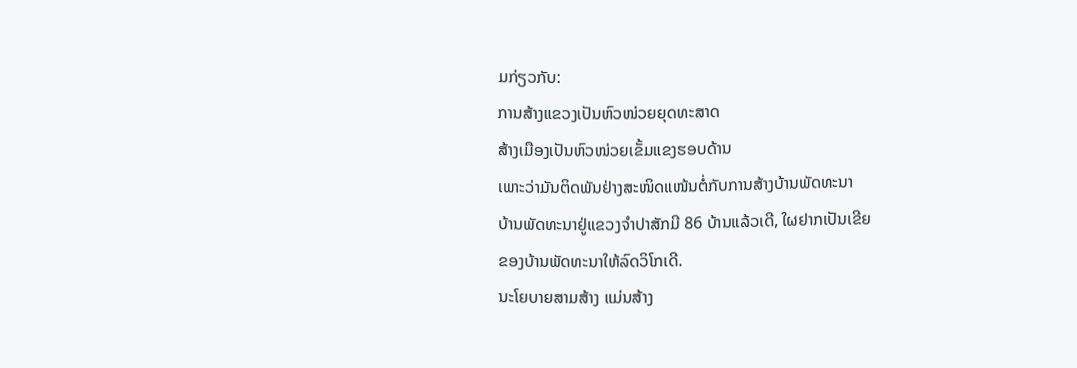ມກ່ຽວກັບ:
ການສ້າງແຂວງເປັນຫົວໜ່ວຍຍຸດທະສາດ
ສ້າງເມືອງເປັນຫົວໜ່ວຍເຂັ້ມແຂງຮອບດ້ານ
ເພາະວ່າມັນຕິດພັນຢ່າງສະໜິດແໜ້ນຕໍ່ກັບການສ້າງບ້ານພັດທະນາ
ບ້ານພັດທະນາຢູ່ແຂວງຈຳປາສັກມີ 86 ບ້ານແລ້ວເດີ, ໃຜຢາກເປັນເຂີຍ
ຂອງບ້ານພັດທະນາໃຫ້ລົດວິໂກເດີ.
ນະໂຍບາຍສາມສ້າງ ແມ່ນສ້າງ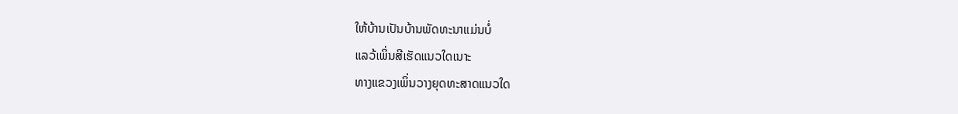ໃຫ້ບ້ານເປັນບ້ານພັດທະນາແມ່ນບໍ່
ແລວ້ເພິ່ນສີເຮັດແນວໃດເນາະ
ທາງແຂວງເພິ່ນວາງຍຸດທະສາດແນວໃດ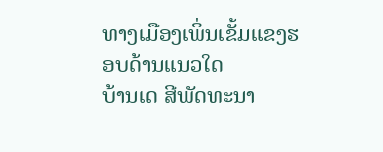ທາງເມືອງເພິ່ນເຂັ້ມແຂງຮອບດ້ານແນວໃດ
ບ້ານເດ ສີພັດທະນາ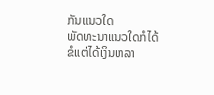ກັນແນວໃດ
ພັດທະນາແນວໃດກໍໄດ້ ຂໍແຕ່ໄດ້ເງິນຫລາ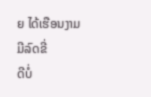ຍ ໄດ້ເຮືອນງາມ ມີລົດຂີ່
ດີບໍ່